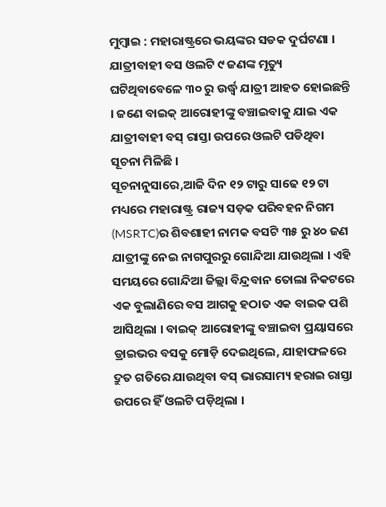ମୁମ୍ବାଇ : ମହାରାଷ୍ଟ୍ରରେ ଭୟଙ୍କର ସଡକ ଦୁର୍ଘଟଣା । ଯାତ୍ରୀବାହୀ ବସ ଓଲଟି ୯ ଜଣଙ୍କ ମୃତ୍ୟୁ ଘଟିଥିବାବେଳେ ୩୦ ରୁ ଉର୍ଦ୍ଧ୍ବ ଯାତ୍ରୀ ଆହତ ହୋଇଛନ୍ତି । ଜଣେ ବାଇକ୍ ଆରୋହୀଙ୍କୁ ବଞ୍ଚାଇବାକୁ ଯାଇ ଏକ ଯାତ୍ରୀବାହୀ ବସ୍ ରାସ୍ତା ଉପରେ ଓଲଟି ପଡିଥିବା ସୂଚନା ମିଳିଛି ।
ସୂଚନାନୁସାରେ,ଆଜି ଦିନ ୧୨ ଟାରୁ ସାଢେ ୧୨ ଟା ମଧ୍ୟରେ ମହାରାଷ୍ଟ୍ର ରାଜ୍ୟ ସଡ଼କ ପରିବହନ ନିଗମ (MSRTC)ର ଶିବଶାହୀ ନାମକ ବସଟି ୩୫ ରୁ ୪୦ ଜଣ ଯାତ୍ରୀଙ୍କୁ ନେଇ ନାଗପୁରରୁ ଗୋନ୍ଦିଆ ଯାଉଥିଲା । ଏହି ସମୟରେ ଗୋନ୍ଦିଆ ଜିଲ୍ଲା ବିନ୍ଦ୍ରବାନ ତୋଲା ନିକଟରେ ଏକ ବୁଲାଣିରେ ବସ ଆଗକୁ ହଠାତ ଏକ ବାଇକ ପଶି ଆସିଥିଲା । ବାଇକ୍ ଆରୋହୀଙ୍କୁ ବଞ୍ଚାଇବା ପ୍ରୟାସରେ ଡ୍ରାଇଭର ବସକୁ ମୋଡ଼ି ଦେଇଥିଲେ, ଯାହାଫଳରେ ଦ୍ରୁତ ଗତିରେ ଯାଉଥିବା ବସ୍ ଭାରସାମ୍ୟ ହରାଇ ରାସ୍ତା ଉପରେ ହିଁ ଓଲଟି ପଡ଼ିଥିଲା ।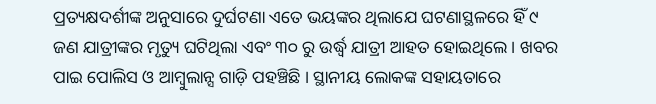ପ୍ରତ୍ୟକ୍ଷଦର୍ଶୀଙ୍କ ଅନୁସାରେ ଦୁର୍ଘଟଣା ଏତେ ଭୟଙ୍କର ଥିଲାଯେ ଘଟଣାସ୍ଥଳରେ ହିଁ ୯ ଜଣ ଯାତ୍ରୀଙ୍କର ମୃତ୍ୟୁ ଘଟିଥିଲା ଏବଂ ୩୦ ରୁ ଉର୍ଦ୍ଧ୍ବ ଯାତ୍ରୀ ଆହତ ହୋଇଥିଲେ । ଖବର ପାଇ ପୋଲିସ ଓ ଆମ୍ବୁଲାନ୍ସ ଗାଡ଼ି ପହଞ୍ଚିଛି । ସ୍ଥାନୀୟ ଲୋକଙ୍କ ସହାୟତାରେ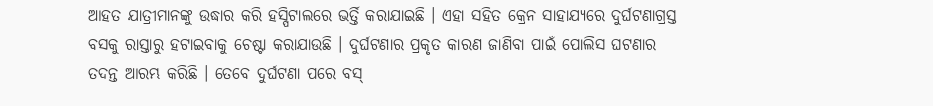ଆହତ ଯାତ୍ରୀମାନଙ୍କୁ ଉଦ୍ଧାର କରି ହସ୍ପିଟାଲରେ ଭର୍ତ୍ତି କରାଯାଇଛି । ଏହା ସହିତ କ୍ରେନ ସାହାଯ୍ୟରେ ଦୁର୍ଘଟଣାଗ୍ରସ୍ତ ବସକୁ ରାସ୍ତାରୁ ହଟାଇବାକୁ ଚେଷ୍ଟା କରାଯାଉଛି । ଦୁର୍ଘଟଣାର ପ୍ରକୃତ କାରଣ ଜାଣିବା ପାଇଁ ପୋଲିସ ଘଟଣାର ତଦନ୍ତ ଆରମ୍ଭ କରିଛି । ତେବେ ଦୁର୍ଘଟଣା ପରେ ବସ୍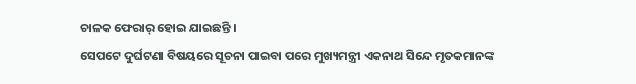ଚାଳକ ଫେରାର୍ ହୋଇ ଯାଇଛନ୍ତି ।
ସେପଟେ ଦୁର୍ଘଟଣା ବିଷୟରେ ସୂଚନା ପାଇବା ପରେ ମୁଖ୍ୟମନ୍ତ୍ରୀ ଏକନାଥ ସିନ୍ଦେ ମୃତକମାନଙ୍କ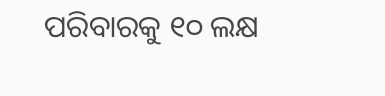ପରିବାରକୁ ୧୦ ଲକ୍ଷ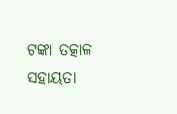ଟଙ୍କା ତତ୍କାଳ ସହାୟତା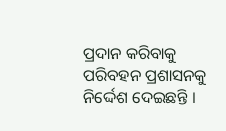ପ୍ରଦାନ କରିବାକୁ ପରିବହନ ପ୍ରଶାସନକୁ ନିର୍ଦ୍ଦେଶ ଦେଇଛନ୍ତି ।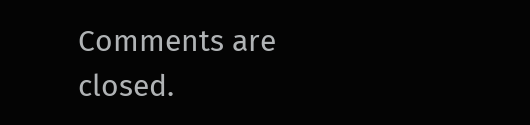Comments are closed.